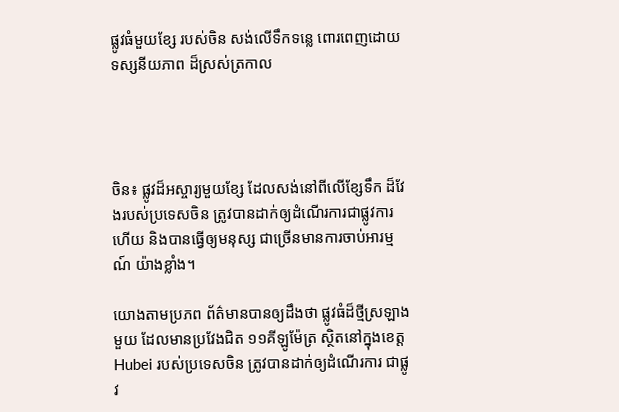ផ្លូវធំមួយខ្សែ របស់ចិន សង់លើទឹកទន្លេ ពោរពេញដោយ ទស្សនីយភាព ដ៏ស្រស់ត្រកាល




ចិន៖ ផ្លូវដ៏អស្ចារ្យមួយខ្សែ ដែលសង់នៅពីលើខ្សែទឹក ដ៏វែងរបស់ប្រទេសចិន ត្រូវបានដាក់ឲ្យដំណើរការជាផ្លូវការហើយ និងបានធ្វើឲ្យមនុស្ស ជាច្រើនមានការចាប់អារម្មណ៍ យ៉ាងខ្លាំង។

យោងតាមប្រភព ព័ត៌មានបានឲ្យដឹងថា ផ្លូវធំដ៏ថ្មីស្រឡាងមួយ ដែលមានប្រវែងជិត ១១គីឡូម៉ែត្រ ស្ថិតនៅក្នុងខេត្ត Hubei របស់ប្រទេសចិន ត្រូវបានដាក់ឲ្យដំណើរការ ជាផ្លូវ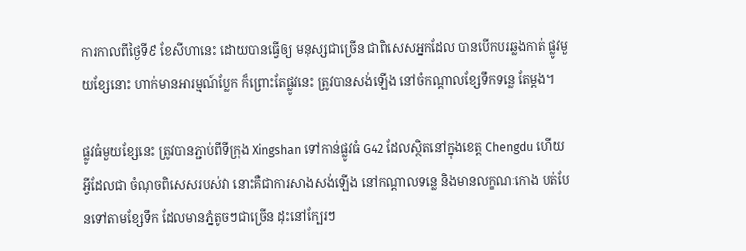ការកាលពីថ្ងៃទី៩ ខែសីហានេះ ដោយបានធ្វើឲ្យ មនុស្សជាច្រើន ជាពិសេសអ្នកដែល បានបើកបរឆ្លងកាត់ ផ្លូវមួយខ្សែនោះ ហាក់មានអារម្មណ៍ប្លែក ក៏ព្រោះតែផ្លូវនេះ ត្រូវបានសង់ឡើង នៅចំកណ្តាលខ្សែទឹកទន្លេ តែម្តង។

ផ្លូវធំមួយខ្សែនេះ ត្រូវបានភ្ជាប់ពីទីក្រុង Xingshan ទៅកាន់ផ្លូវធំ G42 ដែលស្ថិតនៅក្នុងខេត្ត Chengdu ហើយអ្វីដែលជា ចំណុចពិសេសរបស់វា នោះគឺជាការសាងសង់ឡើង នៅកណ្តាលទន្លេ និងមានលក្ខណៈកោង បត់បែនទៅតាមខ្សែទឹក ដែលមានភ្នំតូចៗជាច្រើន ដុះនៅក្បែរៗ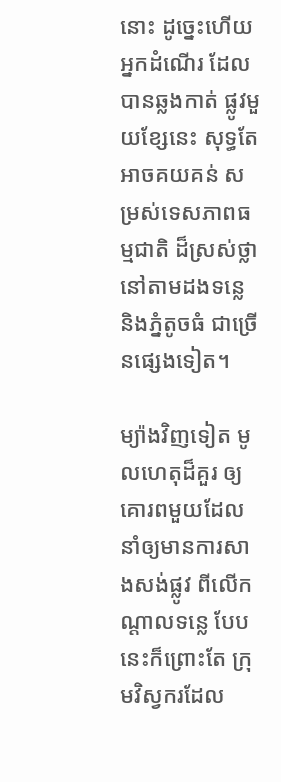នោះ ដូច្នេះហើយអ្នកដំណើរ ដែលបានឆ្លងកាត់ ផ្លូវមួយខ្សែនេះ សុទ្ធតែអាចគយគន់ សម្រស់ទេសភាពធម្មជាតិ ដ៏ស្រស់ថ្លា នៅតាមដងទន្លេ និងភ្នំតូចធំ ជាច្រើនផ្សេងទៀត។

ម្យ៉ាងវិញទៀត មូលហេតុដ៏គួរ ឲ្យគោរពមួយដែល នាំឲ្យមានការសាងសង់ផ្លូវ ពីលើកណ្តាលទន្លេ បែបនេះក៏ព្រោះតែ ក្រុមវិស្វករដែល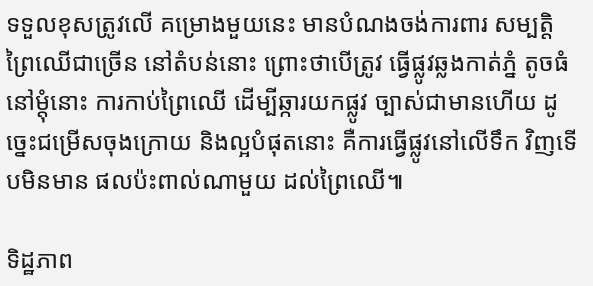ទទួលខុសត្រូវលើ គម្រោងមួយនេះ មានបំណងចង់ការពារ សម្បត្តិព្រៃឈើជាច្រើន នៅតំបន់នោះ ព្រោះថាបើត្រូវ ធ្វើផ្លូវឆ្លងកាត់ភ្នំ តូចធំនៅម្តុំនោះ ការកាប់ព្រៃឈើ ដើម្បីឆ្ការយកផ្លូវ ច្បាស់ជាមានហើយ ដូច្នេះជម្រើសចុងក្រោយ និងល្អបំផុតនោះ គឺការធ្វើផ្លូវនៅលើទឹក វិញទើបមិនមាន ផលប៉ះពាល់ណាមួយ ដល់ព្រៃឈើ៕

ទិដ្ឋភាព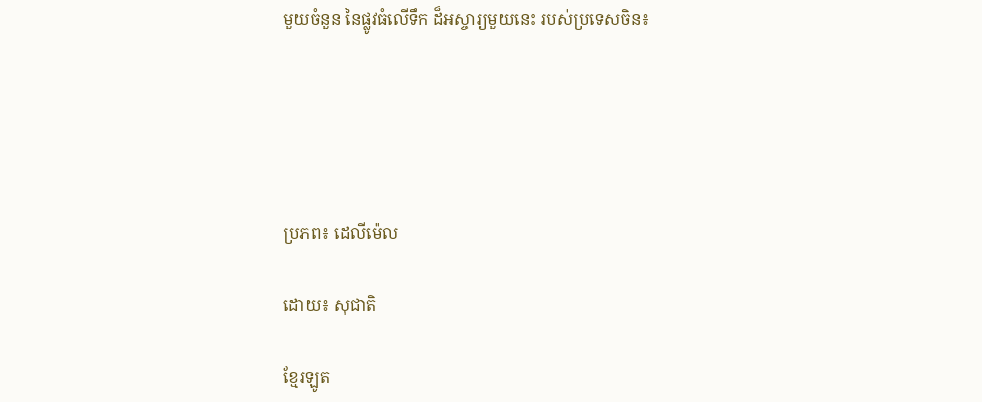មួយចំនួន នៃផ្លូវធំលើទឹក ដ៏អស្ចារ្យមួយនេះ របស់ប្រទេសចិន៖





ប្រភព៖ ដេលីម៉េល

ដោយ៖ សុជាតិ

ខ្មែរឡូត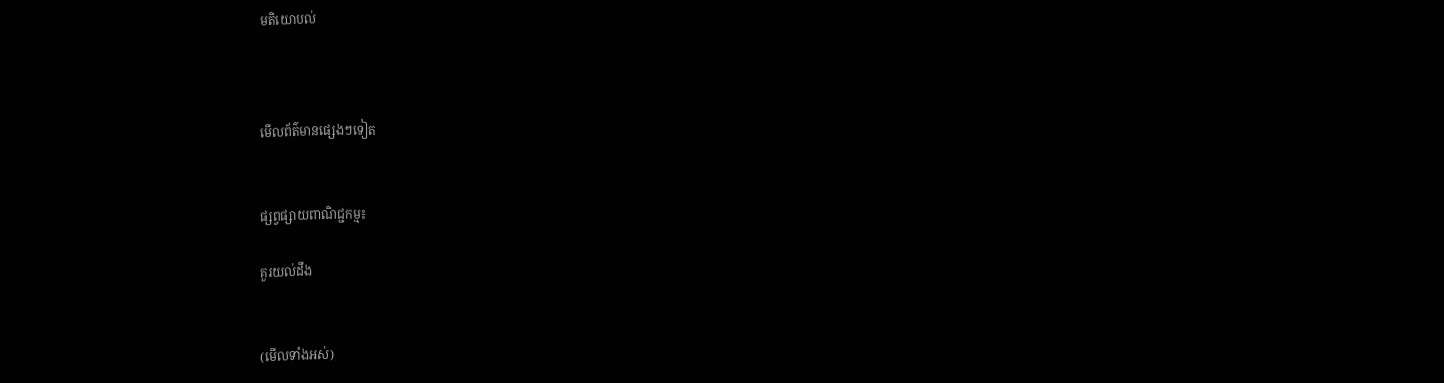មតិយោបល់



មើលព័ត៌មានផ្សេងៗទៀត


ផ្សព្វផ្សាយពាណិជ្ជកម្ម៖

គួរយល់ដឹង


(មើលទាំងអស់)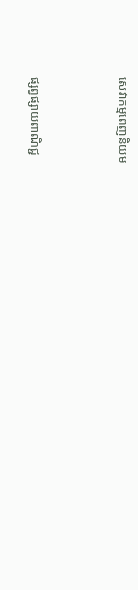សេវាកម្មពេញនិយម



ផ្សព្វផ្សាយពាណិជ្ជ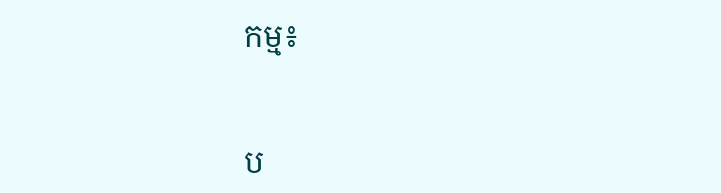កម្ម៖


ប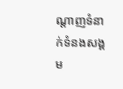ណ្តាញទំនាក់ទំនងសង្គម